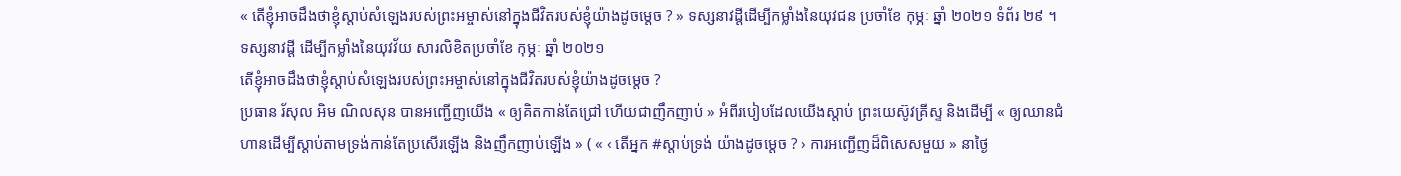« តើខ្ញុំអាចដឹងថាខ្ញុំស្តាប់សំឡេងរបស់ព្រះអម្ចាស់នៅក្នុងជីវិតរបស់ខ្ញុំយ៉ាងដូចម្តេច ? » ទស្សនាវដ្តីដើម្បីកម្លាំងនៃយុវជន ប្រចាំខែ កុម្ភៈ ឆ្នាំ ២០២១ ទំព័រ ២៩ ។
ទស្សនាវដ្តី ដើម្បីកម្លាំងនៃយុវវ័យ សារលិខិតប្រចាំខែ កុម្ភៈ ឆ្នាំ ២០២១
តើខ្ញុំអាចដឹងថាខ្ញុំស្តាប់សំឡេងរបស់ព្រះអម្ចាស់នៅក្នុងជីវិតរបស់ខ្ញុំយ៉ាងដូចម្តេច ?
ប្រធាន រ័សុល អិម ណិលសុន បានអញ្ជើញយើង « ឲ្យគិតកាន់តែជ្រៅ ហើយជាញឹកញាប់ » អំពីរបៀបដែលយើងស្តាប់ ព្រះយេស៊ូវគ្រីស្ទ និងដើម្បី « ឲ្យឈានជំហានដើម្បីស្ដាប់តាមទ្រង់កាន់តែប្រសើរឡើង និងញឹកញាប់ឡើង » ( « ‹ តើអ្នក #ស្តាប់ទ្រង់ យ៉ាងដូចម្តេច ? › ការអញ្ជើញដ៏ពិសេសមួយ » នាថ្ងៃ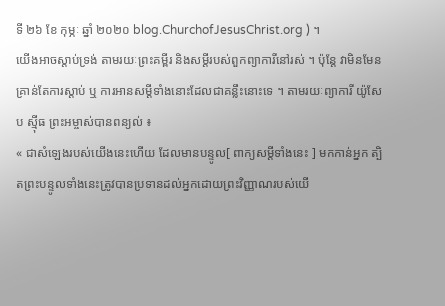ទី ២៦ ខែ កុម្ភៈ ឆ្នាំ ២០២០ blog.ChurchofJesusChrist.org ) ។
យើងអាចស្តាប់ទ្រង់ តាមរយៈព្រះគម្ពីរ និងសម្ដីរបស់ពួកព្យាការីនៅរស់ ។ ប៉ុន្តែ វាមិនមែនគ្រាន់តែការស្តាប់ ឬ ការអានសម្តីទាំងនោះដែលជាគន្លឹះនោះទេ ។ តាមរយៈព្យាការី យ៉ូសែប ស៊្មីធ ព្រះអម្ចាស់បានពន្យល់ ៖
« ជាសំឡេងរបស់យើងនេះហើយ ដែលមានបន្ទូល[ ពាក្យសម្តីទាំងនេះ ] មកកាន់អ្នក ត្បិតព្រះបន្ទូលទាំងនេះត្រូវបានប្រទានដល់អ្នកដោយព្រះវិញ្ញាណរបស់យើ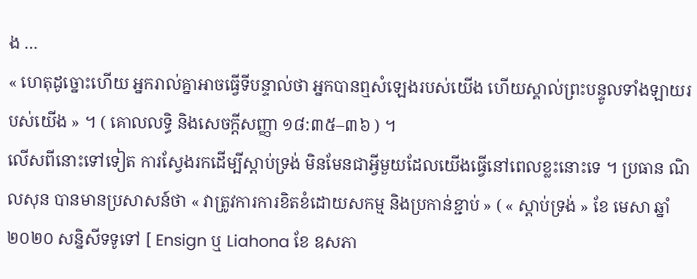ង …
« ហេតុដូច្នោះហើយ អ្នករាល់គ្នាអាចធ្វើទីបន្ទាល់ថា អ្នកបានឮសំឡេងរបស់យើង ហើយស្គាល់ព្រះបន្ទូលទាំងឡាយរបស់យើង » ។ ( គោលលទ្ធិ និងសេចក្តីសញ្ញា ១៨:៣៥–៣៦ ) ។
លើសពីនោះទៅទៀត ការស្វែងរកដើម្បីស្តាប់ទ្រង់ មិនមែនជាអ្វីមួយដែលយើងធ្វើនៅពេលខ្លះនោះទេ ។ ប្រធាន ណិលសុន បានមានប្រសាសន៍ថា « វាត្រូវការការខិតខំដោយសកម្ម និងប្រកាន់ខ្ជាប់ » ( « ស្តាប់ទ្រង់ » ខែ មេសា ឆ្នាំ ២០២០ សន្និសីទទូទៅ [ Ensign ឬ Liahona ខែ ឧសភា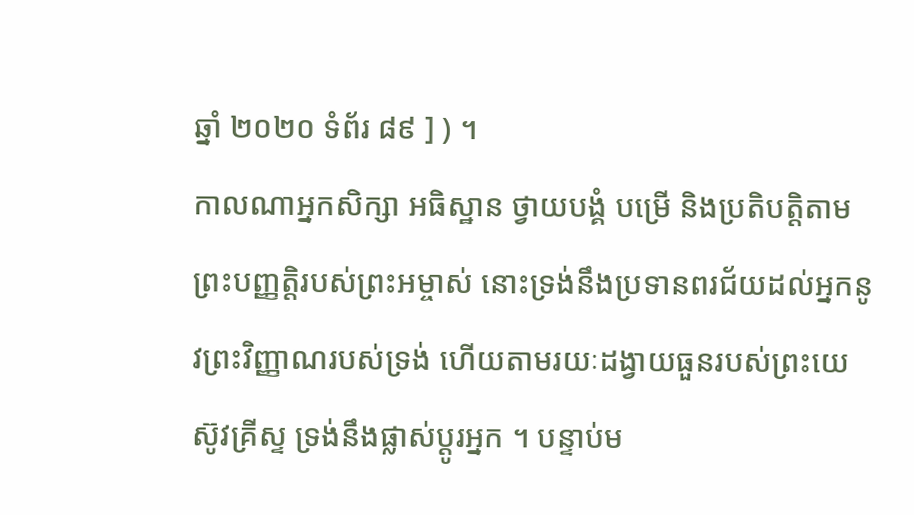ឆ្នាំ ២០២០ ទំព័រ ៨៩ ] ) ។
កាលណាអ្នកសិក្សា អធិស្ឋាន ថ្វាយបង្គំ បម្រើ និងប្រតិបត្តិតាមព្រះបញ្ញត្តិរបស់ព្រះអម្ចាស់ នោះទ្រង់នឹងប្រទានពរជ័យដល់អ្នកនូវព្រះវិញ្ញាណរបស់ទ្រង់ ហើយតាមរយៈដង្វាយធួនរបស់ព្រះយេស៊ូវគ្រីស្ទ ទ្រង់នឹងផ្លាស់ប្តូរអ្នក ។ បន្ទាប់ម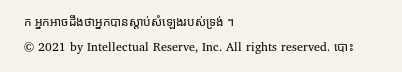ក អ្នកអាចដឹងថាអ្នកបានស្តាប់សំឡេងរបស់ទ្រង់ ។
© 2021 by Intellectual Reserve, Inc. All rights reserved. បោះ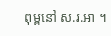ពុម្ពនៅ ស.រ.អា ។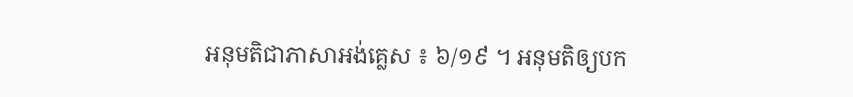អនុមតិជាភាសាអង់គ្លេស ៖ ៦/១៩ ។ អនុមតិឲ្យបក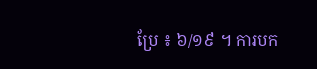ប្រែ ៖ ៦/១៩ ។ ការបក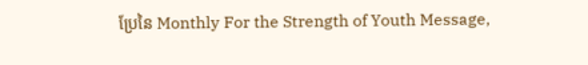ប្រែនៃ Monthly For the Strength of Youth Message,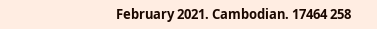February 2021. Cambodian. 17464 258